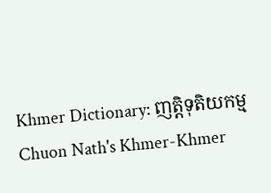Khmer Dictionary: ញត្តិទុតិយកម្ម
Chuon Nath's Khmer-Khmer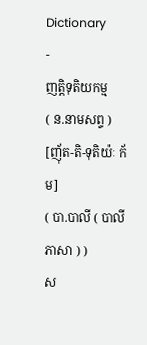Dictionary
-
ញត្តិទុតិយកម្ម
( ន.នាមសព្ទ )
[ញ៉័ត-តិ-ទុតិយ៉ៈ ក័ម]
( បា.បាលី ( បាលីភាសា ) )
ស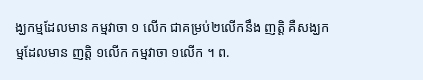ង្ឃកម្មដែលមាន កម្មវាចា ១ លើក ជាគម្រប់២លើកនឹង ញត្តិ គឺសង្ឃកម្មដែលមាន ញត្តិ ១លើក កម្មវាចា ១លើក ។ ព.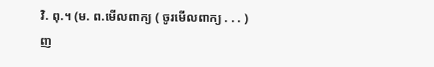វិ. ពុ.។ (ម. ព.មើលពាក្យ ( ចូរមើលពាក្យ . . . ) ញ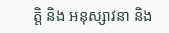ត្តិ និង អនុស្សាវនា និង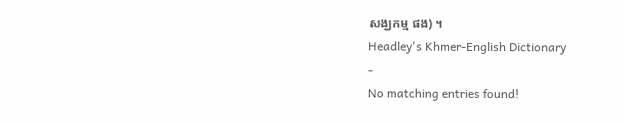សង្ឃកម្ម ផង) ។
Headley's Khmer-English Dictionary
-
No matching entries found!